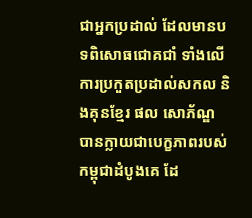ជាអ្នកប្រដាល់ ដែលមានបទពិសោធជោគជាំ ទាំងលើការប្រកួតប្រដាល់សកល និងគុនខ្មែរ ផល សោភ័ណ្ឌ បានក្លាយជាបេក្ខភាពរបស់កម្ពុជាដំបូងគេ ដែ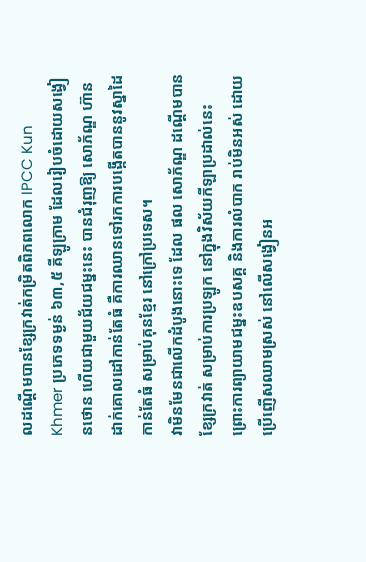លដណ្តើមបានខ្សែក្រវាត់កម្រិតពិភពលោក IPCC Kun Khmer ប្រភេទទម្ងន់ ៦៣,៥ គីឡូក្រាម ដែលរៀបចំដោយសង្វៀនថោន ហើយជាមួយជ័យជម្នះនេះ បានជំរុញឱ្យ សោភ័ណ្ឌ ហ៊ានដាក់គោលដៅកាន់តែធំ គឺការឈានទៅរកការបង្កើតបាននូវស្នាដៃកាន់តែធំ សម្រាប់គុនខ្មែរ នៅក្រៅប្រទេស។
វាមិនមែនជាលើកដំបូងនោះទេ ដែល ផល សោភ័ណ្ឌ ដណ្តើមបានខ្សែក្រវាត់ សម្រាប់ការប្រឡូក នៅក្នុងវិស័យកីឡាប្រដាល់នេះ ព្រោះការព្យាយាមជម្នះឧបសគ្គ និងការលំបាក រាប់មិនអស់ ដោយប្រើញើសឈាមស្រស់ នៅលើសង្វៀនអ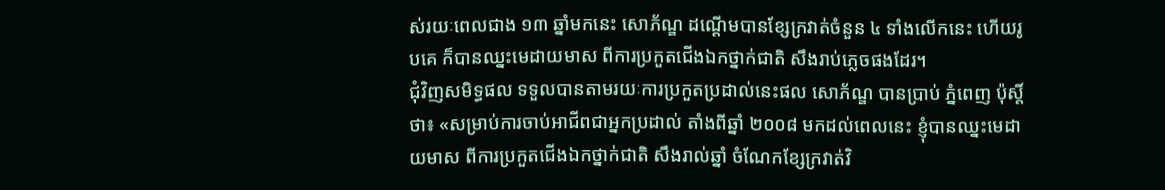ស់រយៈពេលជាង ១៣ ឆ្នាំមកនេះ សោភ័ណ្ឌ ដណ្តើមបានខ្សែក្រវាត់ចំនួន ៤ ទាំងលើកនេះ ហើយរូបគេ ក៏បានឈ្នះមេដាយមាស ពីការប្រកួតជើងឯកថ្នាក់ជាតិ សឹងរាប់ភ្លេចផងដែរ។
ជុំវិញសមិទ្ធផល ទទួលបានតាមរយៈការប្រកួតប្រដាល់នេះផល សោភ័ណ្ឌ បានប្រាប់ ភ្នំពេញ ប៉ុស្តិ៍ថា៖ «សម្រាប់ការចាប់អាជីពជាអ្នកប្រដាល់ តាំងពីឆ្នាំ ២០០៨ មកដល់ពេលនេះ ខ្ញុំបានឈ្នះមេដាយមាស ពីការប្រកួតជើងឯកថ្នាក់ជាតិ សឹងរាល់ឆ្នាំ ចំណែកខ្សែក្រវាត់វិ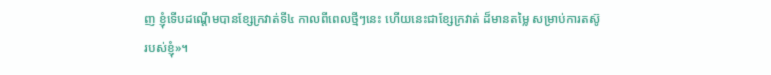ញ ខ្ញុំទើបដណ្តើមបានខ្សែក្រវាត់ទី៤ កាលពីពេលថ្មីៗនេះ ហើយនេះជាខ្សែក្រវាត់ ដ៏មានតម្លៃ សម្រាប់ការតស៊ូរបស់ខ្ញុំ»។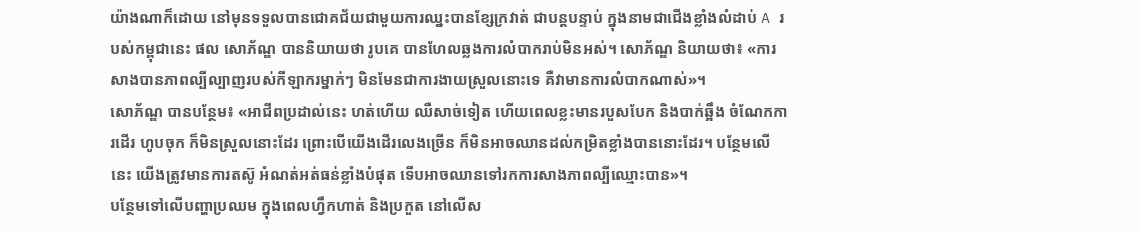យ៉ាងណាក៏ដោយ នៅមុនទទួលបានជោគជ័យជាមួយការឈ្នះបានខ្សែក្រវាត់ ជាបន្តបន្ទាប់ ក្នុងនាមជាជើងខ្លាំងលំដាប់ A របស់កម្ពុជានេះ ផល សោភ័ណ្ឌ បាននិយាយថា រូបគេ បានហែលឆ្លងការលំបាករាប់មិនអស់។ សោភ័ណ្ឌ និយាយថា៖ «ការសាងបានភាពល្បីល្បាញរបស់កីឡាករម្នាក់ៗ មិនមែនជាការងាយស្រួលនោះទេ គឺវាមានការលំបាកណាស់»។
សោភ័ណ្ឌ បានបន្ថែម៖ «អាជីពប្រដាល់នេះ ហត់ហើយ ឈឺសាច់ទៀត ហើយពេលខ្លះមានរបួសបែក និងបាក់ឆ្អឹង ចំណែកការដើរ ហូបចុក ក៏មិនស្រួលនោះដែរ ព្រោះបើយើងដើរលេងច្រើន ក៏មិនអាចឈានដល់កម្រិតខ្លាំងបាននោះដែរ។ បន្ថែមលើនេះ យើងត្រូវមានការតស៊ូ អំណត់អត់ធន់ខ្លាំងបំផុត ទើបអាចឈានទៅរកការសាងភាពល្បីឈ្មោះបាន»។
បន្ថែមទៅលើបញ្ហាប្រឈម ក្នុងពេលហ្វឹកហាត់ និងប្រកួត នៅលើស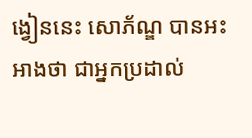ង្វៀននេះ សោភ័ណ្ឌ បានអះអាងថា ជាអ្នកប្រដាល់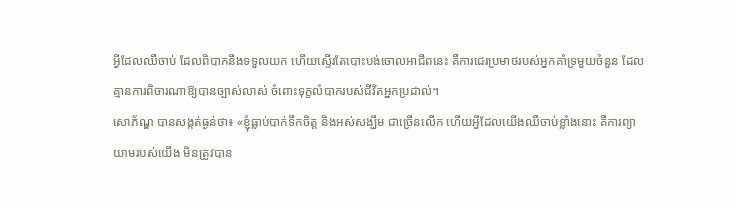អ្វីដែលឈឺចាប់ ដែលពិបាកនឹងទទួលយក ហើយស្ទើរតែបោះបង់ចោលអាជីពនេះ គឺការជេរប្រមាថរបស់អ្នកគាំទ្រមួយចំនួន ដែលគ្មានការពិចារណាឱ្យបានច្បាស់លាស់ ចំពោះទុក្ខលំបាករបស់ជីវិតអ្នកប្រដាល់។
សោភ័ណ្ឌ បានសង្កត់ធ្ងន់ថា៖ «ខ្ញុំធ្លាប់បាក់ទឹកចិត្ត និងអស់សង្ឃឹម ជាច្រើនលើក ហើយអ្វីដែលយើងឈឺចាប់ខ្លាំងនោះ គឺការព្យាយាមរបស់យើង មិនត្រូវបាន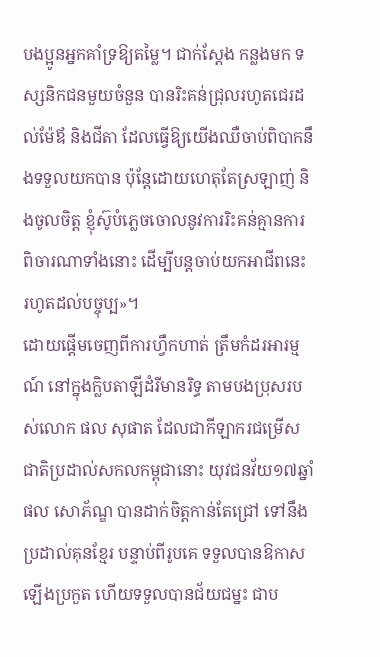បងប្អូនអ្នកគាំទ្រឱ្យតម្លៃ។ ជាក់ស្តែង កន្លងមក ទស្សនិកជនមួយចំនួន បានរិះគន់ជ្រុលរហូតជេរដល់ម៉ែឪ និងជីតា ដែលធ្វើឱ្យយើងឈឺចាប់ពិបាកនឹងទទួលយកបាន ប៉ុន្តែដោយហេតុតែស្រឡាញ់ និងចូលចិត្ត ខ្ញុំស៊ូបំភ្លេចចោលនូវការរិះគន់គ្មានការពិចារណាទាំងនោះ ដើម្បីបន្តចាប់យកអាជីពនេះ រហូតដល់បច្ចុប្ប»។
ដោយផ្តើមចេញពីការហ្វឹកហាត់ ត្រឹមកំដរអារម្មណ៍ នៅក្នុងក្លិបតាឡីដំរីមានរិទ្ធ តាមបងប្រុសរបស់លោក ផល សុផាត ដែលជាកីឡាករជម្រើសជាតិប្រដាល់សកលកម្ពុជានោះ យុវជនវ័យ១៧ឆ្នាំ ផល សោភ័ណ្ឌ បានដាក់ចិត្តកាន់តែជ្រៅ ទៅនឹងប្រដាល់គុនខ្មែរ បន្ទាប់ពីរូបគេ ទទួលបានឱកាសឡើងប្រកួត ហើយទទួលបានជ័យជម្នះ ជាប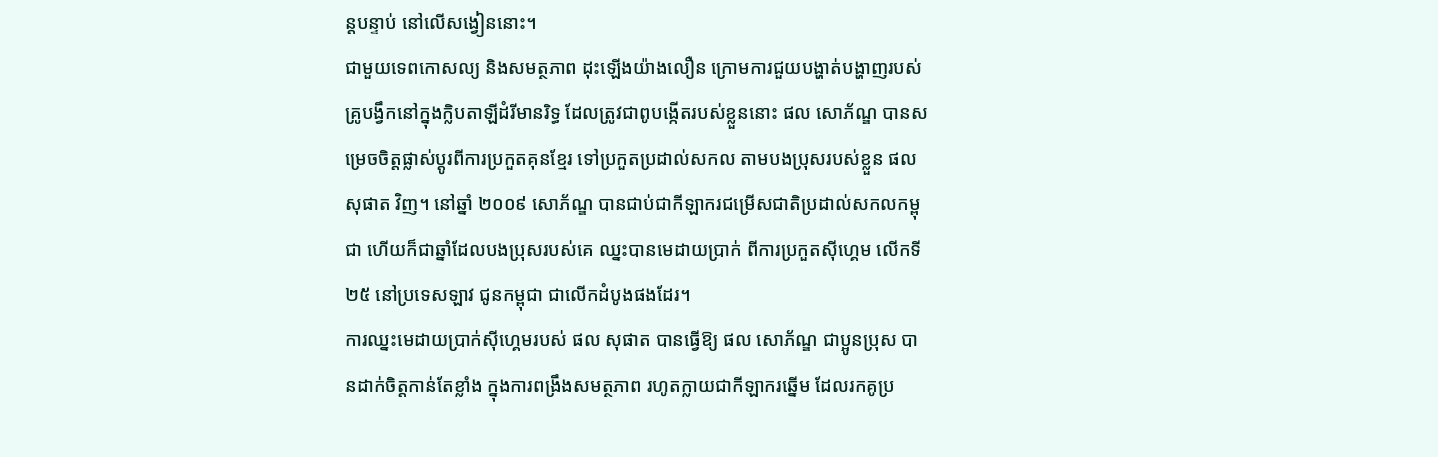ន្តបន្ទាប់ នៅលើសង្វៀននោះ។
ជាមួយទេពកោសល្យ និងសមត្ថភាព ដុះឡើងយ៉ាងលឿន ក្រោមការជួយបង្ហាត់បង្ហាញរបស់គ្រូបង្វឹកនៅក្នុងក្លិបតាឡីដំរីមានរិទ្ធ ដែលត្រូវជាពូបង្កើតរបស់ខ្លួននោះ ផល សោភ័ណ្ឌ បានសម្រេចចិត្តផ្លាស់ប្តូរពីការប្រកួតគុនខ្មែរ ទៅប្រកួតប្រដាល់សកល តាមបងប្រុសរបស់ខ្លួន ផល សុផាត វិញ។ នៅឆ្នាំ ២០០៩ សោភ័ណ្ឌ បានជាប់ជាកីឡាករជម្រើសជាតិប្រដាល់សកលកម្ពុជា ហើយក៏ជាឆ្នាំដែលបងប្រុសរបស់គេ ឈ្នះបានមេដាយប្រាក់ ពីការប្រកួតស៊ីហ្គេម លើកទី២៥ នៅប្រទេសឡាវ ជូនកម្ពុជា ជាលើកដំបូងផងដែរ។
ការឈ្នះមេដាយប្រាក់ស៊ីហ្គេមរបស់ ផល សុផាត បានធ្វើឱ្យ ផល សោភ័ណ្ឌ ជាប្អូនប្រុស បានដាក់ចិត្តកាន់តែខ្លាំង ក្នុងការពង្រឹងសមត្ថភាព រហូតក្លាយជាកីឡាករឆ្នើម ដែលរកគូប្រ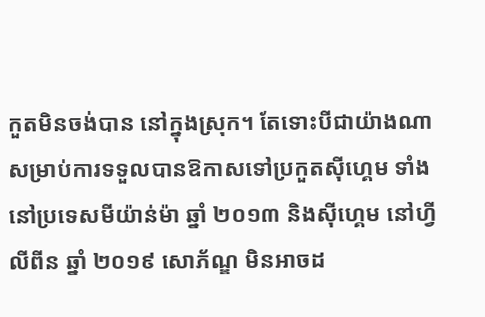កួតមិនចង់បាន នៅក្នុងស្រុក។ តែទោះបីជាយ៉ាងណា សម្រាប់ការទទួលបានឱកាសទៅប្រកួតស៊ីហ្គេម ទាំងនៅប្រទេសមីយ៉ាន់ម៉ា ឆ្នាំ ២០១៣ និងស៊ីហ្គេម នៅហ្វីលីពីន ឆ្នាំ ២០១៩ សោភ័ណ្ឌ មិនអាចដ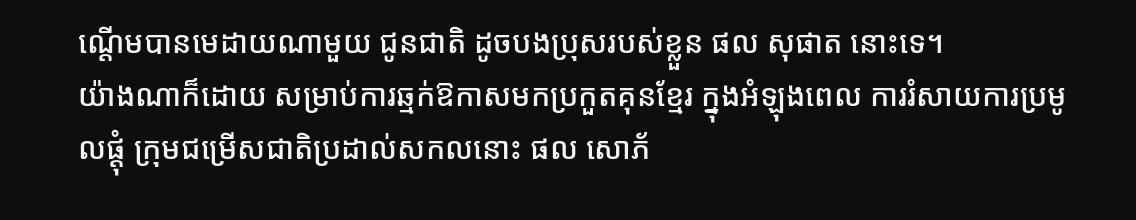ណ្តើមបានមេដាយណាមួយ ជូនជាតិ ដូចបងប្រុសរបស់ខ្លួន ផល សុផាត នោះទេ។
យ៉ាងណាក៏ដោយ សម្រាប់ការឆ្មក់ឱកាសមកប្រកួតគុនខ្មែរ ក្នុងអំឡុងពេល ការរំសាយការប្រមូលផ្តុំ ក្រុមជម្រើសជាតិប្រដាល់សកលនោះ ផល សោភ័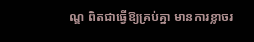ណ្ឌ ពិតជាធ្វើឱ្យគ្រប់គ្នា មានការខ្លាចរ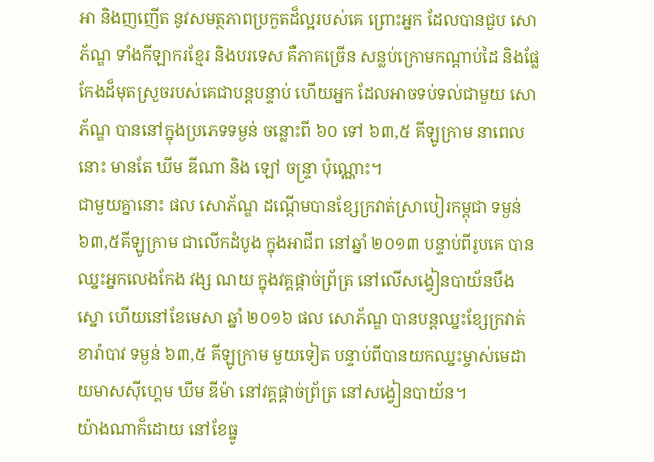អា និងញញើត នូវសមត្ថភាពប្រកួតដ៏ល្អរបស់គេ ព្រោះអ្នក ដែលបានជួប សោភ័ណ្ឌ ទាំងកីឡាករខ្មែរ និងបរទេស គឺភាគច្រើន សន្លប់ក្រោមកណ្តាប់ដៃ និងផ្លែកែងដ៏មុតស្រួចរបស់គេជាបន្តបន្ទាប់ ហើយអ្នក ដែលអាចទប់ទល់ជាមួយ សោភ័ណ្ឌ បាននៅក្នុងប្រភេទទម្ងន់ ចន្លោះពី ៦០ ទៅ ៦៣,៥ គីឡូក្រាម នាពេលនោះ មានតែ ឃីម ឌីណា និង ឡៅ ចន្ទ្រា ប៉ុណ្ណោះ។
ជាមួយគ្នានោះ ផល សោភ័ណ្ឌ ដណ្តើមបានខ្សែក្រវាត់ស្រាបៀរកម្ពុជា ទម្ងន់៦៣,៥គីឡូក្រាម ជាលើកដំបូង ក្នុងអាជីព នៅឆ្នាំ ២០១៣ បន្ទាប់ពីរូបគេ បានឈ្នះអ្នកលេងកែង វង្ស ណយ ក្នុងវគ្គផ្តាច់ព្រ័ត្រ នៅលើសង្វៀនបាយ័នបឹងស្នោ ហើយនៅខែមេសា ឆ្នាំ ២០១៦ ផល សោភ័ណ្ឌ បានបន្តឈ្នះខ្សែក្រវាត់ខារ៉ាបាវ ទម្ងន់ ៦៣,៥ គីឡូក្រាម មួយទៀត បន្ទាប់ពីបានយកឈ្នះម្ចាស់មេដាយមាសស៊ីហ្គេម ឃីម ឌីម៉ា នៅវគ្គផ្តាច់ព្រ័ត្រ នៅសង្វៀនបាយ័ន។
យ៉ាងណាក៏ដោយ នៅខែធ្នូ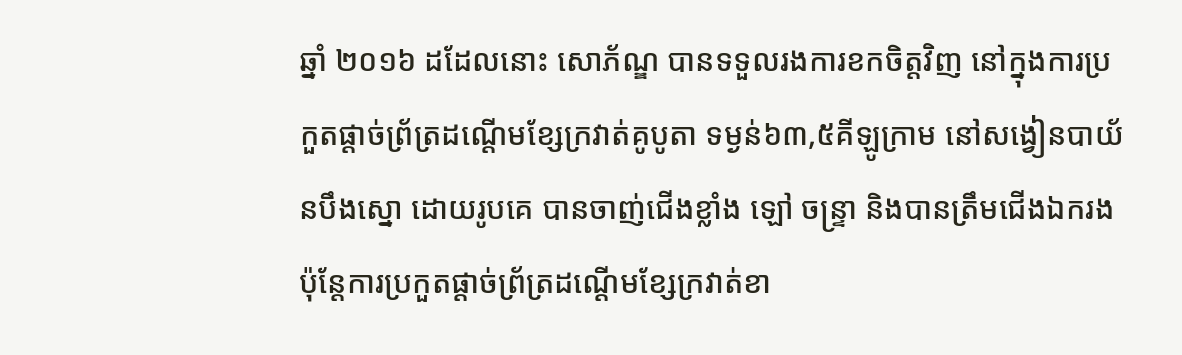ឆ្នាំ ២០១៦ ដដែលនោះ សោភ័ណ្ឌ បានទទួលរងការខកចិត្តវិញ នៅក្នុងការប្រកួតផ្តាច់ព្រ័ត្រដណ្តើមខ្សែក្រវាត់គូបូតា ទម្ងន់៦៣,៥គីឡូក្រាម នៅសង្វៀនបាយ័នបឹងស្នោ ដោយរូបគេ បានចាញ់ជើងខ្លាំង ឡៅ ចន្ទ្រា និងបានត្រឹមជើងឯករង ប៉ុន្តែការប្រកួតផ្តាច់ព្រ័ត្រដណ្តើមខ្សែក្រវាត់ខា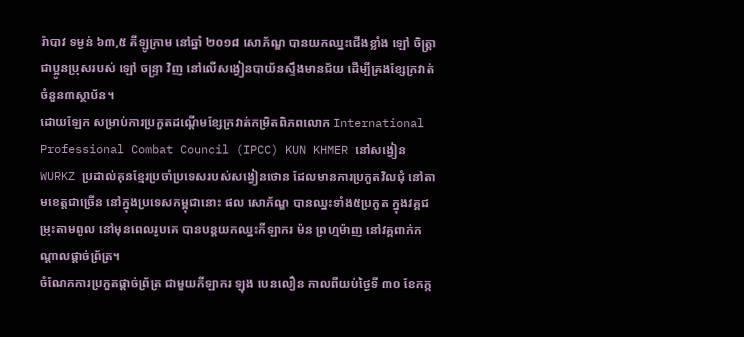រ៉ាបាវ ទម្ងន់ ៦៣,៥ គីឡូក្រាម នៅឆ្នាំ ២០១៨ សោភ័ណ្ឌ បានយកឈ្នះជើងខ្លាំង ឡៅ ចិត្ត្រា ជាប្អូនប្រុសរបស់ ឡៅ ចន្ទ្រា វិញ នៅលើសង្វៀនបាយ័នស្ទឹងមានជ័យ ដើម្បីគ្រងខ្សែក្រវាត់ចំនួន៣ស្ថាប័ន។
ដោយឡែក សម្រាប់ការប្រកួតដណ្តើមខ្សែក្រវាត់កម្រិតពិភពលោក International Professional Combat Council (IPCC) KUN KHMER នៅសង្វៀន WURKZ ប្រដាល់គុនខ្មែរប្រចាំប្រទេសរបស់សង្វៀនថោន ដែលមានការប្រកួតវិលជុំ នៅតាមខេត្តជាច្រើន នៅក្នុងប្រទេសកម្ពុជានោះ ផល សោភ័ណ្ឌ បានឈ្នះទាំង៥ប្រកួត ក្នុងវគ្គជម្រុះតាមពូល នៅមុនពេលរូបគេ បានបន្តយកឈ្នះកីឡាករ ម៉ន ព្រហ្មម៉ាញ នៅវគ្គពាក់កណ្តាលផ្តាច់ព្រ័ត្រ។
ចំណែកការប្រកួតផ្តាច់ព្រ័ត្រ ជាមួយកីឡាករ ឡុង បេនលឿន កាលពីយប់ថ្ងៃទី ៣០ ខែកក្ក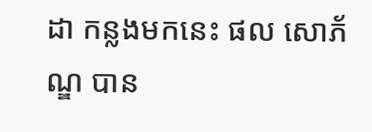ដា កន្លងមកនេះ ផល សោភ័ណ្ឌ បាន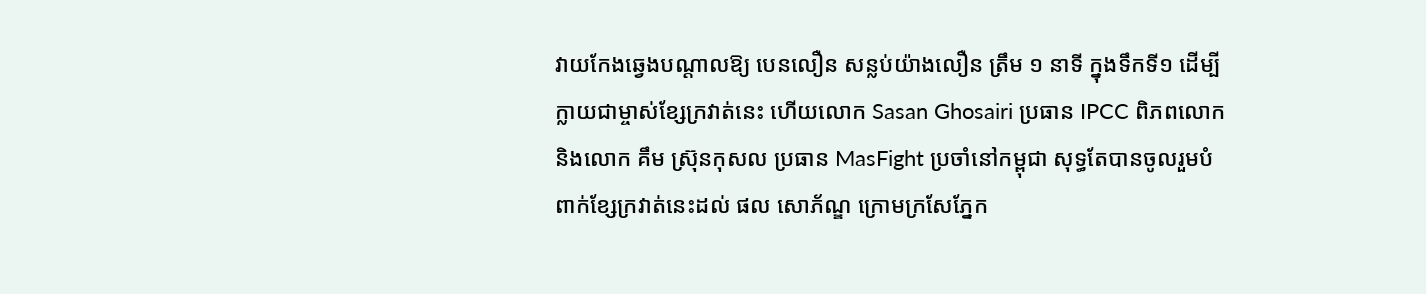វាយកែងឆ្វេងបណ្តាលឱ្យ បេនលឿន សន្លប់យ៉ាងលឿន ត្រឹម ១ នាទី ក្នុងទឹកទី១ ដើម្បីក្លាយជាម្ចាស់ខ្សែក្រវាត់នេះ ហើយលោក Sasan Ghosairi ប្រធាន IPCC ពិភពលោក និងលោក គឹម ស្រ៊ុនកុសល ប្រធាន MasFight ប្រចាំនៅកម្ពុជា សុទ្ធតែបានចូលរួមបំពាក់ខ្សែក្រវាត់នេះដល់ ផល សោភ័ណ្ឌ ក្រោមក្រសែភ្នែក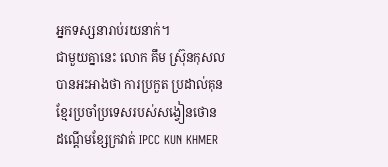អ្នកទស្សនារាប់រយនាក់។
ជាមួយគ្នានេះ លោក គឹម ស្រ៊ុនកុសល បានអះអាងថា ការប្រកួត ប្រដាល់គុនខ្មែរប្រចាំប្រទេសរបស់សង្វៀនថោន ដណ្តើមខ្សែក្រវាត់ IPCC KUN KHMER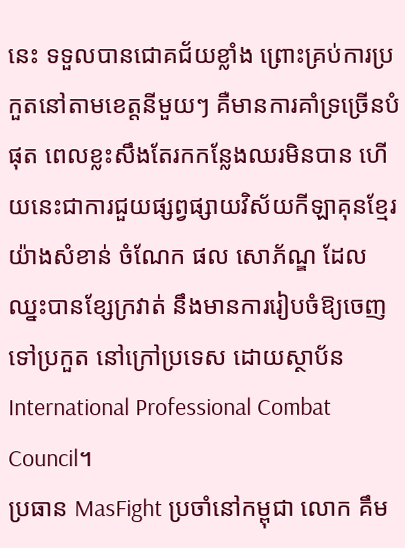នេះ ទទួលបានជោគជ័យខ្លាំង ព្រោះគ្រប់ការប្រកួតនៅតាមខេត្តនីមួយៗ គឺមានការគាំទ្រច្រើនបំផុត ពេលខ្លះសឹងតែរកកន្លែងឈរមិនបាន ហើយនេះជាការជួយផ្សព្វផ្សាយវិស័យកីឡាគុនខ្មែរយ៉ាងសំខាន់ ចំណែក ផល សោភ័ណ្ឌ ដែលឈ្នះបានខ្សែក្រវាត់ នឹងមានការរៀបចំឱ្យចេញទៅប្រកួត នៅក្រៅប្រទេស ដោយស្ថាប័ន International Professional Combat Council។
ប្រធាន MasFight ប្រចាំនៅកម្ពុជា លោក គឹម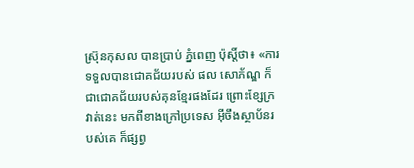ស្រ៊ុនកុសល បានប្រាប់ ភ្នំពេញ ប៉ុស្តិ៍ថា៖ «ការទទួលបានជោគជ័យរបស់ ផល សោភ័ណ្ឌ ក៏ជាជោគជ័យរបស់គុនខ្មែរផងដែរ ព្រោះខ្សែក្រវាត់នេះ មកពីខាងក្រៅប្រទេស អ៊ីចឹងស្ថាប័នរបស់គេ ក៏ផ្សព្វ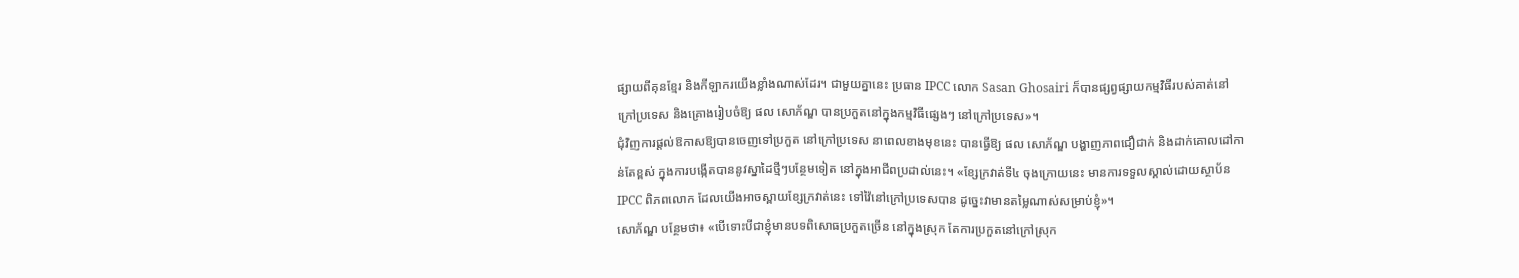ផ្សាយពីគុនខ្មែរ និងកីឡាករយើងខ្លាំងណាស់ដែរ។ ជាមួយគ្នានេះ ប្រធាន IPCC លោក Sasan Ghosairi ក៏បានផ្សព្វផ្សាយកម្មវិធីរបស់គាត់នៅក្រៅប្រទេស និងគ្រោងរៀបចំឱ្យ ផល សោភ័ណ្ឌ បានប្រកួតនៅក្នុងកម្មវិធីផ្សេងៗ នៅក្រៅប្រទេស»។
ជុំវិញការផ្តល់ឱកាសឱ្យបានចេញទៅប្រកួត នៅក្រៅប្រទេស នាពេលខាងមុខនេះ បានធ្វើឱ្យ ផល សោភ័ណ្ឌ បង្ហាញភាពជឿជាក់ និងដាក់គោលដៅកាន់តែខ្ពស់ ក្នុងការបង្កើតបាននូវស្នាដៃថ្មីៗបន្ថែមទៀត នៅក្នុងអាជីពប្រដាល់នេះ។ «ខ្សែក្រវាត់ទី៤ ចុងក្រោយនេះ មានការទទួលស្គាល់ដោយស្ថាប័ន IPCC ពិភពលោក ដែលយើងអាចស្ពាយខ្សែក្រវាត់នេះ ទៅវ៉ៃនៅក្រៅប្រទេសបាន ដូច្នេះវាមានតម្លៃណាស់សម្រាប់ខ្ញុំ»។
សោភ័ណ្ឌ បន្ថែមថា៖ «បើទោះបីជាខ្ញុំមានបទពិសោធប្រកួតច្រើន នៅក្នុងស្រុក តែការប្រកួតនៅក្រៅស្រុក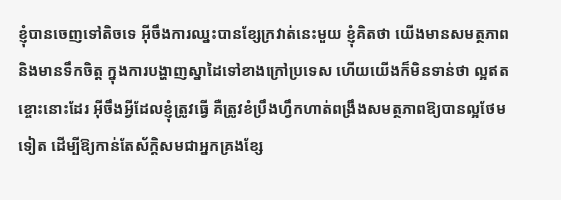ខ្ញុំបានចេញទៅតិចទេ អ៊ីចឹងការឈ្នះបានខ្សែក្រវាត់នេះមួយ ខ្ញុំគិតថា យើងមានសមត្ថភាព និងមានទឹកចិត្ត ក្នុងការបង្ហាញស្នាដៃទៅខាងក្រៅប្រទេស ហើយយើងក៏មិនទាន់ថា ល្អឥតខ្ចោះនោះដែរ អ៊ីចឹងអ្វីដែលខ្ញុំត្រូវធ្វើ គឺត្រូវខំប្រឹងហ្វឹកហាត់ពង្រឹងសមត្ថភាពឱ្យបានល្អថែមទៀត ដើម្បីឱ្យកាន់តែស័ក្តិសមជាអ្នកគ្រងខ្សែ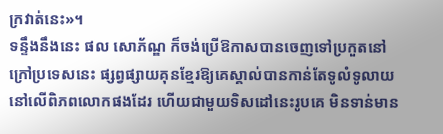ក្រវាត់នេះ»។
ទន្ទឹងនឹងនេះ ផល សោភ័ណ្ឌ ក៏ចង់ប្រើឱកាសបានចេញទៅប្រកួតនៅក្រៅប្រទេសនេះ ផ្សព្វផ្សាយគុនខ្មែរឱ្យគេស្គាល់បានកាន់តែទូលំទូលាយ នៅលើពិភពលោកផងដែរ ហើយជាមួយទិសដៅនេះរូបគេ មិនទាន់មាន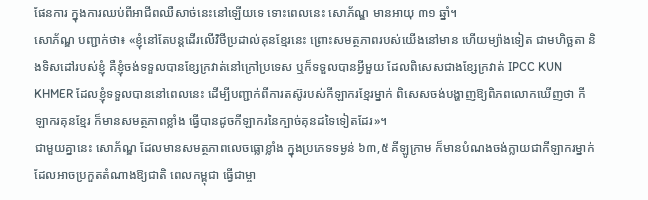ផែនការ ក្នុងការឈប់ពីអាជីពឈឺសាច់នេះនៅឡើយទេ ទោះពេលនេះ សោភ័ណ្ឌ មានអាយុ ៣១ ឆ្នាំ។
សោភ័ណ្ឌ បញ្ជាក់ថា៖ «ខ្ញុំនៅតែបន្តដើរលើវិថីប្រដាល់គុនខ្មែរនេះ ព្រោះសមត្ថភាពរបស់យើងនៅមាន ហើយម្យ៉ាងទៀត ជាមហិច្ឆតា និងទិសដៅរបស់ខ្ញុំ គឺខ្ញុំចង់ទទួលបានខ្សែក្រវាត់នៅក្រៅប្រទេស ឬក៏ទទួលបានអ្វីមួយ ដែលពិសេសជាងខ្សែក្រវាត់ IPCC KUN KHMER ដែលខ្ញុំទទួលបាននៅពេលនេះ ដើម្បីបញ្ជាក់ពីការតស៊ូរបស់កីឡាករខ្មែរម្នាក់ ពិសេសចង់បង្ហាញឱ្យពិភពលោកឃើញថា កីឡាករគុនខ្មែរ ក៏មានសមត្ថភាពខ្លាំង ធ្វើបានដូចកីឡាករនៃក្បាច់គុនដទៃទៀតដែរ»។
ជាមួយគ្នានេះ សោភ័ណ្ឌ ដែលមានសមត្ថភាពលេចធ្លោខ្លាំង ក្នុងប្រភេទទម្ងន់ ៦៣,៥ គីឡូក្រាម ក៏មានបំណងចង់ក្លាយជាកីឡាករម្នាក់ ដែលអាចប្រកួតតំណាងឱ្យជាតិ ពេលកម្ពុជា ធ្វើជាម្ចា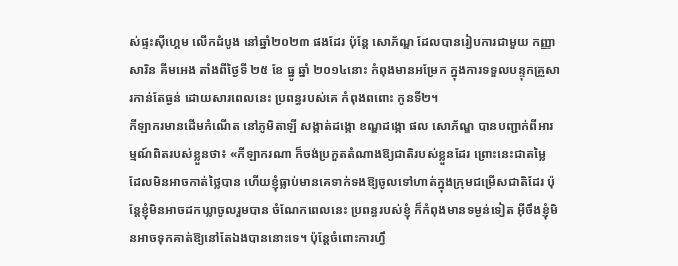ស់ផ្ទះស៊ីហ្គេម លើកដំបូង នៅឆ្នាំ២០២៣ ផងដែរ ប៉ុន្តែ សោភ័ណ្ឌ ដែលបានរៀបការជាមួយ កញ្ញា សារិន គីមអេង តាំងពីថ្ងៃទី ២៥ ខែ ធ្នូ ឆ្នាំ ២០១៤នោះ កំពុងមានអម្រែក ក្នុងការទទួលបន្ទុកគ្រួសារកាន់តែធ្ងន់ ដោយសារពេលនេះ ប្រពន្ធរបស់គេ កំពុងពពោះ កូនទី២។
កីឡាករមានដើមកំណើត នៅភូមិតាឡី សង្កាត់ដង្កោ ខណ្ឌដង្កោ ផល សោភ័ណ្ឌ បានបញ្ជាក់ពីអារម្មណ៍ពិតរបស់ខ្លួនថា៖ «កីឡាករណា ក៏ចង់ប្រកួតតំណាងឱ្យជាតិរបស់ខ្លួនដែរ ព្រោះនេះជាតម្លៃ ដែលមិនអាចកាត់ថ្លៃបាន ហើយខ្ញុំធ្លាប់មានគេទាក់ទងឱ្យចូលទៅហាត់ក្នុងក្រុមជម្រើសជាតិដែរ ប៉ុន្តែខ្ញុំមិនអាចដកឃ្លាចូលរួមបាន ចំណែកពេលនេះ ប្រពន្ធរបស់ខ្ញុំ ក៏កំពុងមានទម្ងន់ទៀត អ៊ីចឹងខ្ញុំមិនអាចទុកគាត់ឱ្យនៅតែឯងបាននោះទេ។ ប៉ុន្តែចំពោះការហ្វឹ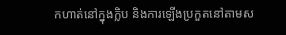កហាត់នៅក្នុងក្លិប និងការឡើងប្រកួតនៅតាមស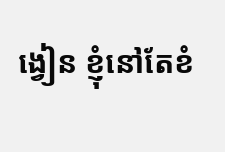ង្វៀន ខ្ញុំនៅតែខំ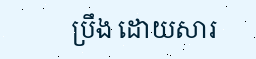ប្រឹង ដោយសារ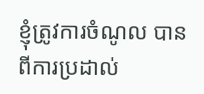ខ្ញុំត្រូវការចំណូល បានពីការប្រដាល់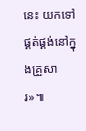នេះ យកទៅផ្គត់ផ្គង់នៅក្នុងគ្រួសារ»៕